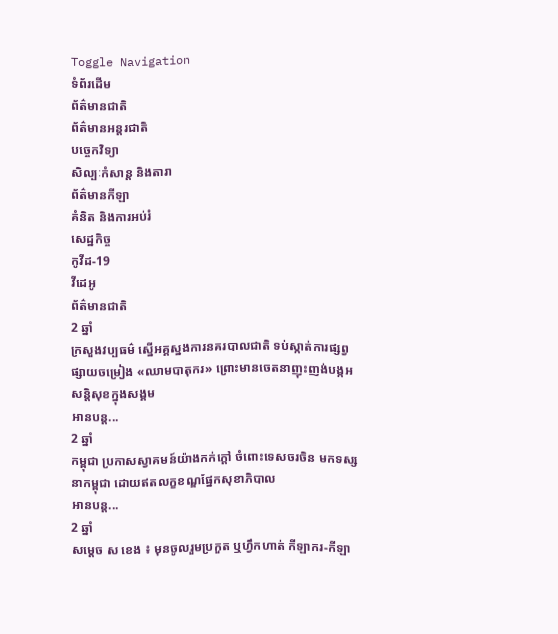Toggle Navigation
ទំព័រដើម
ព័ត៌មានជាតិ
ព័ត៌មានអន្តរជាតិ
បច្ចេកវិទ្យា
សិល្បៈកំសាន្ត និងតារា
ព័ត៌មានកីឡា
គំនិត និងការអប់រំ
សេដ្ឋកិច្ច
កូវីដ-19
វីដេអូ
ព័ត៌មានជាតិ
2 ឆ្នាំ
ក្រសួងវប្បធម៌ ស្នើអគ្គស្នងការនគរបាលជាតិ ទប់ស្កាត់ការផ្សព្វផ្សាយចម្រៀង «ឈាមបាតុករ» ព្រោះមានចេតនាញុះញង់បង្កអសន្តិសុខក្នុងសង្គម
អានបន្ត...
2 ឆ្នាំ
កម្ពុជា ប្រកាសស្វាគមន៍យ៉ាងកក់ក្ដៅ ចំពោះទេសចរចិន មកទស្សនាកម្ពុជា ដោយឥតលក្ខខណ្ឌផ្នែកសុខាភិបាល
អានបន្ត...
2 ឆ្នាំ
សម្ដេច ស ខេង ៖ មុនចូលរួមប្រកួត ឬហ្វឹកហាត់ កីឡាករ-កីឡា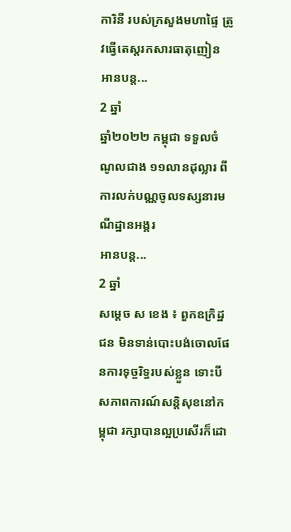ការិនី របស់ក្រសួងមហាផ្ទៃ ត្រូវធ្វើតេស្ដរកសារធាតុញៀន
អានបន្ត...
2 ឆ្នាំ
ឆ្នាំ២០២២ កម្ពុជា ទទួលចំណូលជាង ១១លានដុល្លារ ពីការលក់បណ្ណចូលទស្សនារមណីដ្ឋានអង្គរ
អានបន្ត...
2 ឆ្នាំ
សម្ដេច ស ខេង ៖ ពួកឧក្រិដ្ឋជន មិនទាន់បោះបង់ចោលផែនការទុច្ចរិទ្ធរបស់ខ្លួន ទោះបីសភាពការណ៍សន្ដិសុខនៅកម្ពុជា រក្សាបានល្អប្រសើរក៏ដោ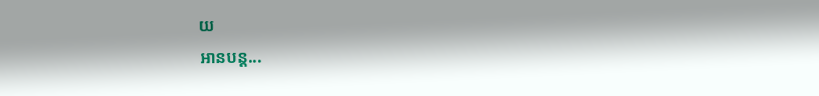យ
អានបន្ត...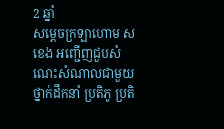2 ឆ្នាំ
សម្ដេចក្រឡាហោម ស ខេង អញ្ជើញជួបសំណេះសំណាលជាមួយ ថ្នាក់ដឹកនាំ ប្រតិភូ ប្រតិ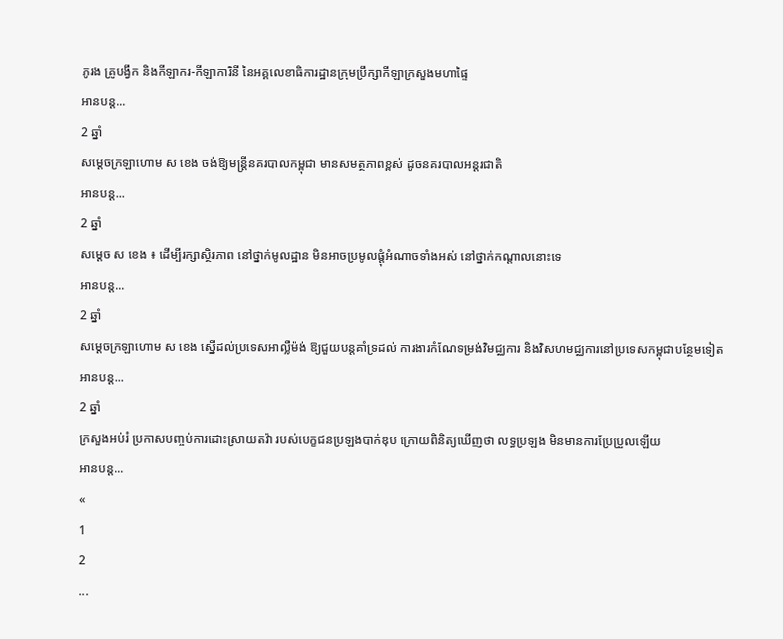ភូរង គ្រូបង្វឹក និងកីឡាករ-កីឡាការិនី នៃអគ្គលេខាធិការដ្ឋានក្រុមប្រឹក្សាកីឡាក្រសួងមហាផ្ទៃ
អានបន្ត...
2 ឆ្នាំ
សម្ដេចក្រឡាហោម ស ខេង ចង់ឱ្យមន្ត្រីនគរបាលកម្ពុជា មានសមត្ថភាពខ្ពស់ ដូចនគរបាលអន្តរជាតិ
អានបន្ត...
2 ឆ្នាំ
សម្ដេច ស ខេង ៖ ដើម្បីរក្សាស្ថិរភាព នៅថ្នាក់មូលដ្ឋាន មិនអាចប្រមូលផ្ដុំអំណាចទាំងអស់ នៅថ្នាក់កណ្ដាលនោះទេ
អានបន្ត...
2 ឆ្នាំ
សម្តេចក្រឡាហោម ស ខេង ស្នើដល់ប្រទេសអាល្លឺម៉ង់ ឱ្យជួយបន្តគាំទ្រដល់ ការងារកំណែទម្រង់វិមជ្ឈការ និងវិសហមជ្ឈការនៅប្រទេសកម្ពុជាបន្ថែមទៀត
អានបន្ត...
2 ឆ្នាំ
ក្រសួងអប់រំ ប្រកាសបញ្ចប់ការដោះស្រាយតវ៉ា របស់បេក្ខជនប្រឡងបាក់ឌុប ក្រោយពិនិត្យឃើញថា លទ្ធប្រឡង មិនមានការប្រែប្រួលឡើយ
អានបន្ត...
«
1
2
...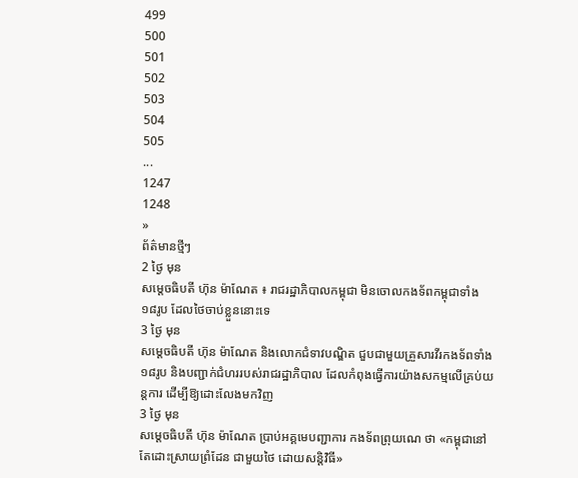499
500
501
502
503
504
505
...
1247
1248
»
ព័ត៌មានថ្មីៗ
2 ថ្ងៃ មុន
សម្ដេចធិបតី ហ៊ុន ម៉ាណែត ៖ រាជរដ្ឋាភិបាលកម្ពុជា មិនចោលកងទ័ពកម្ពុជាទាំង ១៨រូប ដែលថៃចាប់ខ្លួននោះទេ
3 ថ្ងៃ មុន
សម្ដេចធិបតី ហ៊ុន ម៉ាណែត និងលោកជំទាវបណ្ឌិត ជួបជាមួយគ្រួសារវីរកងទ័ពទាំង ១៨រូប និងបញ្ជាក់ជំហររបស់រាជរដ្ឋាភិបាល ដែលកំពុងធ្វើការយ៉ាងសកម្មលើគ្រប់យន្តការ ដើម្បីឱ្យដោះលែងមកវិញ
3 ថ្ងៃ មុន
សម្តេចធិបតី ហ៊ុន ម៉ាណែត ប្រាប់អគ្គមេបញ្ជាការ កងទ័ពព្រុយណេ ថា «កម្ពុជានៅតែដោះស្រាយព្រំដែន ជាមួយថៃ ដោយសន្តិវិធី»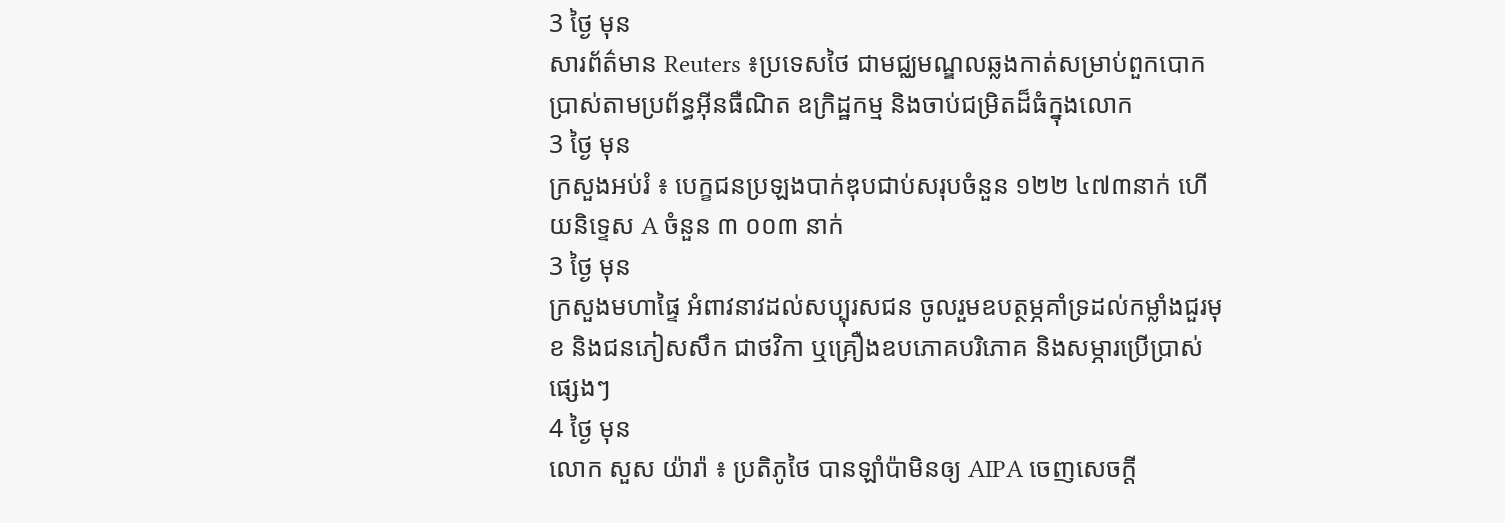3 ថ្ងៃ មុន
សារព័ត៌មាន Reuters ៖ប្រទេសថៃ ជាមជ្ឈមណ្ឌលឆ្លងកាត់សម្រាប់ពួកបោកប្រាស់តាមប្រព័ន្ធអ៊ីនធឺណិត ឧក្រិដ្ឋកម្ម និងចាប់ជម្រិតដ៏ធំក្នុងលោក
3 ថ្ងៃ មុន
ក្រសួងអប់រំ ៖ បេក្ខជនប្រឡងបាក់ឌុបជាប់សរុបចំនួន ១២២ ៤៧៣នាក់ ហើយនិទ្ទេស A ចំនួន ៣ ០០៣ នាក់
3 ថ្ងៃ មុន
ក្រសួងមហាផ្ទៃ អំពាវនាវដល់សប្បុរសជន ចូលរួមឧបត្ថម្ភគាំទ្រដល់កម្លាំងជួរមុខ និងជនភៀសសឹក ជាថវិកា ឬគ្រឿងឧបភោគបរិភោគ និងសម្ភារប្រើប្រាស់ផ្សេងៗ
4 ថ្ងៃ មុន
លោក សួស យ៉ារ៉ា ៖ ប្រតិភូថៃ បានឡាំប៉ាមិនឲ្យ AIPA ចេញសេចក្តី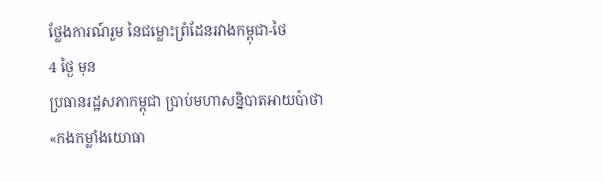ថ្លែងការណ៍រួម នៃជម្លោះព្រំដែនរវាងកម្ពុជា-ថៃ
4 ថ្ងៃ មុន
ប្រធានរដ្ឋសភាកម្ពុជា ប្រាប់មហាសន្និបាតអាយប៉ាថា «កងកម្លាំងយោធា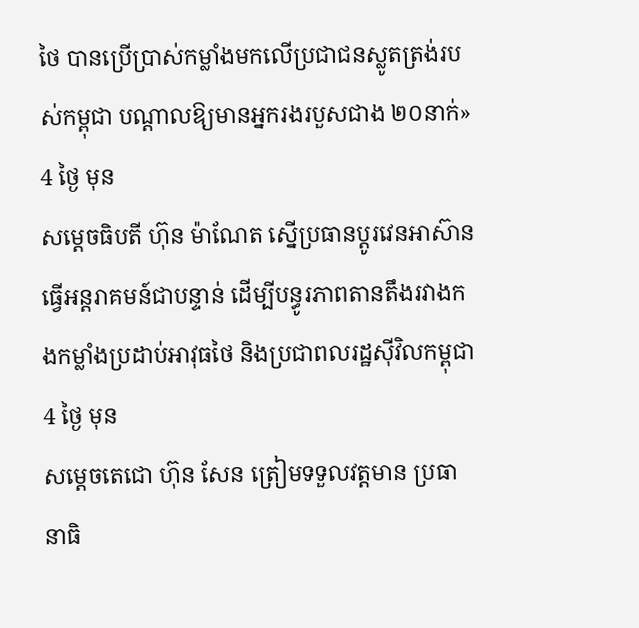ថៃ បានប្រើប្រាស់កម្លាំងមកលើប្រជាជនស្លូតត្រង់របស់កម្ពុជា បណ្តាលឱ្យមានអ្នករងរបួសជាង ២០នាក់»
4 ថ្ងៃ មុន
សម្ដេចធិបតី ហ៊ុន ម៉ាណែត ស្នើប្រធានប្តូរវេនអាស៊ានធ្វើអន្តរាគមន៍ជាបន្ទាន់ ដើម្បីបន្ធូរភាពតានតឹងរវាងកងកម្លាំងប្រដាប់អាវុធថៃ និងប្រជាពលរដ្ឋស៊ីវិលកម្ពុជា
4 ថ្ងៃ មុន
សម្តេចតេជោ ហ៊ុន សែន ត្រៀមទទួលវត្តមាន ប្រធានាធិ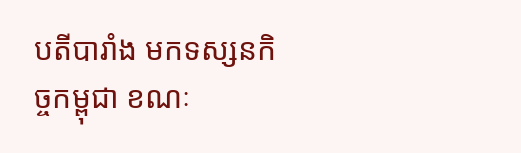បតីបារាំង មកទស្សនកិច្ចកម្ពុជា ខណៈ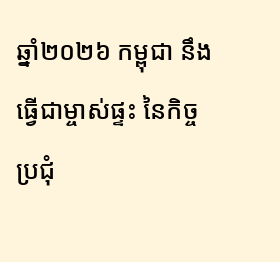ឆ្នាំ២០២៦ កម្ពុជា នឹងធ្វើជាម្ចាស់ផ្ទះ នៃកិច្ចប្រជុំ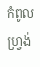កំពូលហ្រ្វង់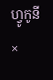ហ្វូកូនី
×